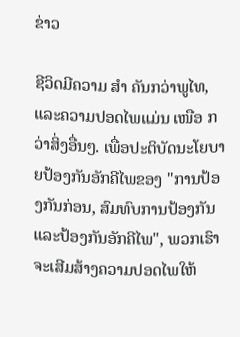ຂ່າວ

ຊີວິດມີຄວາມ ສຳ ຄັນກວ່າພູໄທ, ແລະຄວາມປອດໄພແມ່ນ ເໜືອ ກວ່າສິ່ງອື່ນໆ. ເພື່ອປະຕິບັດນະໂຍບາຍປ້ອງກັນອັກຄີໄພຂອງ "ການປ້ອງກັນກ່ອນ, ສົມທົບການປ້ອງກັນແລະປ້ອງກັນອັກຄີໄພ", ພວກເຮົາຈະເສີມສ້າງຄວາມປອດໄພໃຫ້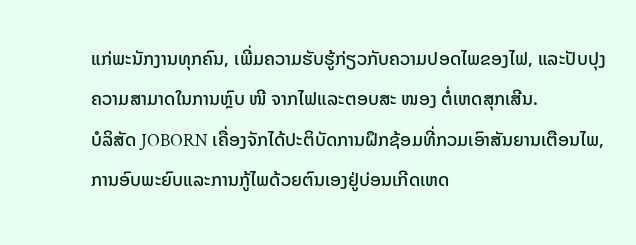ແກ່ພະນັກງານທຸກຄົນ, ເພີ່ມຄວາມຮັບຮູ້ກ່ຽວກັບຄວາມປອດໄພຂອງໄຟ, ແລະປັບປຸງຄວາມສາມາດໃນການຫຼົບ ໜີ ຈາກໄຟແລະຕອບສະ ໜອງ ຕໍ່ເຫດສຸກເສີນ.
ບໍລິສັດ JOBORN ເຄື່ອງຈັກໄດ້ປະຕິບັດການຝຶກຊ້ອມທີ່ກວມເອົາສັນຍານເຕືອນໄພ, ການອົບພະຍົບແລະການກູ້ໄພດ້ວຍຕົນເອງຢູ່ບ່ອນເກີດເຫດ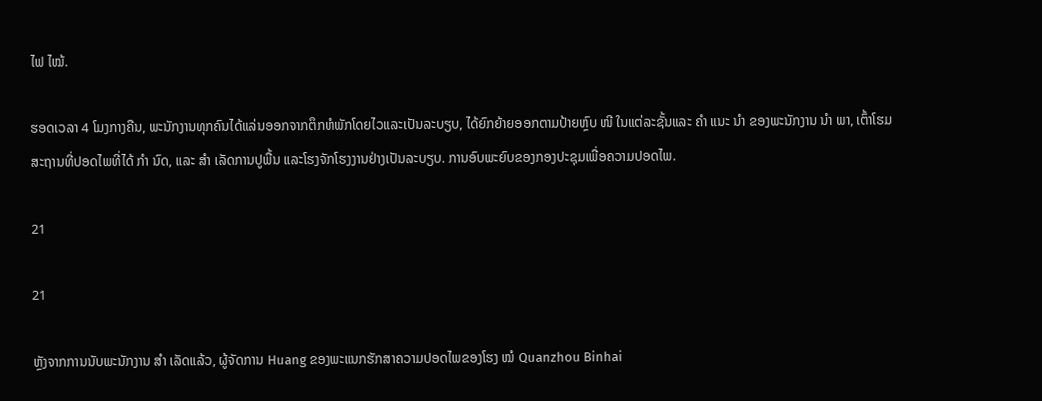ໄຟ ໄໝ້.

ຮອດເວລາ 4 ໂມງກາງຄືນ, ພະນັກງານທຸກຄົນໄດ້ແລ່ນອອກຈາກຕຶກຫໍພັກໂດຍໄວແລະເປັນລະບຽບ, ໄດ້ຍົກຍ້າຍອອກຕາມປ້າຍຫຼົບ ໜີ ໃນແຕ່ລະຊັ້ນແລະ ຄຳ ແນະ ນຳ ຂອງພະນັກງານ ນຳ ພາ, ເຕົ້າໂຮມສະຖານທີ່ປອດໄພທີ່ໄດ້ ກຳ ນົດ, ແລະ ສຳ ເລັດການປູພື້ນ ແລະໂຮງຈັກໂຮງງານຢ່າງເປັນລະບຽບ. ການອົບພະຍົບຂອງກອງປະຊຸມເພື່ອຄວາມປອດໄພ.

21

21

ຫຼັງຈາກການນັບພະນັກງານ ສຳ ເລັດແລ້ວ, ຜູ້ຈັດການ Huang ຂອງພະແນກຮັກສາຄວາມປອດໄພຂອງໂຮງ ໝໍ Quanzhou Binhai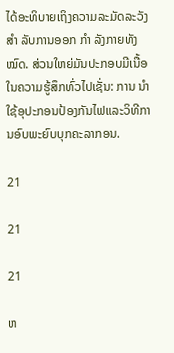ໄດ້ອະທິບາຍເຖິງຄວາມລະມັດລະວັງ ສຳ ລັບການອອກ ກຳ ລັງກາຍທັງ ໝົດ. ສ່ວນໃຫຍ່ມັນປະກອບມີເນື້ອໃນຄວາມຮູ້ສຶກທົ່ວໄປເຊັ່ນ: ການ ນຳ ໃຊ້ອຸປະກອນປ້ອງກັນໄຟແລະວິທີການອົບພະຍົບບຸກຄະລາກອນ.

21

21

21

ຫ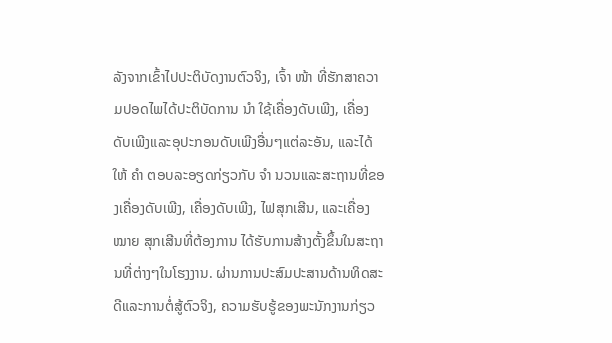ລັງຈາກເຂົ້າໄປປະຕິບັດງານຕົວຈິງ, ເຈົ້າ ໜ້າ ທີ່ຮັກສາຄວາມປອດໄພໄດ້ປະຕິບັດການ ນຳ ໃຊ້ເຄື່ອງດັບເພີງ, ເຄື່ອງດັບເພີງແລະອຸປະກອນດັບເພີງອື່ນໆແຕ່ລະອັນ, ແລະໄດ້ໃຫ້ ຄຳ ຕອບລະອຽດກ່ຽວກັບ ຈຳ ນວນແລະສະຖານທີ່ຂອງເຄື່ອງດັບເພີງ, ເຄື່ອງດັບເພີງ, ໄຟສຸກເສີນ, ແລະເຄື່ອງ ໝາຍ ສຸກເສີນທີ່ຕ້ອງການ ໄດ້ຮັບການສ້າງຕັ້ງຂຶ້ນໃນສະຖານທີ່ຕ່າງໆໃນໂຮງງານ. ຜ່ານການປະສົມປະສານດ້ານທິດສະດີແລະການຕໍ່ສູ້ຕົວຈິງ, ຄວາມຮັບຮູ້ຂອງພະນັກງານກ່ຽວ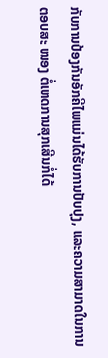ກັບການປ້ອງກັນອັກຄີໄພແມ່ນໄດ້ຮັບການປັບປຸງ, ແລະຄວາມສາມາດໃນການຕອບສະ ໜອງ ຕໍ່ເຫດການສຸກເສີນກໍ່ໄດ້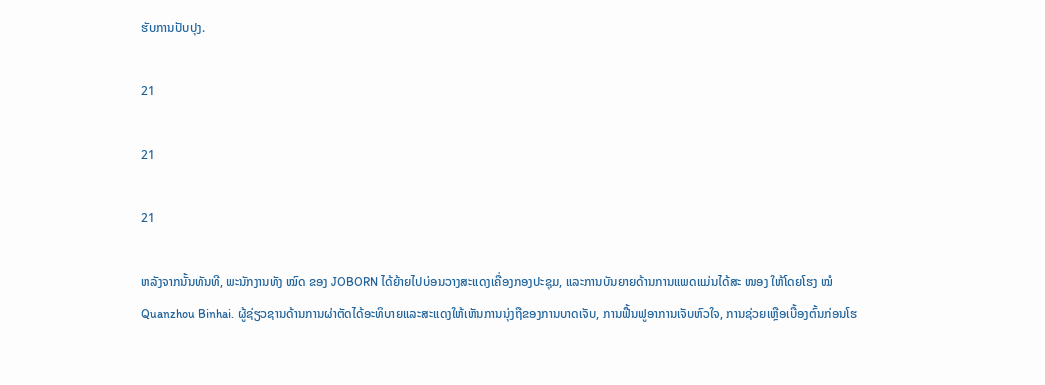ຮັບການປັບປຸງ.

21

21

21

ຫລັງຈາກນັ້ນທັນທີ, ພະນັກງານທັງ ໝົດ ຂອງ JOBORN ໄດ້ຍ້າຍໄປບ່ອນວາງສະແດງເຄື່ອງກອງປະຊຸມ, ແລະການບັນຍາຍດ້ານການແພດແມ່ນໄດ້ສະ ໜອງ ໃຫ້ໂດຍໂຮງ ໝໍ Quanzhou Binhai. ຜູ້ຊ່ຽວຊານດ້ານການຜ່າຕັດໄດ້ອະທິບາຍແລະສະແດງໃຫ້ເຫັນການນຸ່ງຖືຂອງການບາດເຈັບ, ການຟື້ນຟູອາການເຈັບຫົວໃຈ, ການຊ່ວຍເຫຼືອເບື້ອງຕົ້ນກ່ອນໂຮ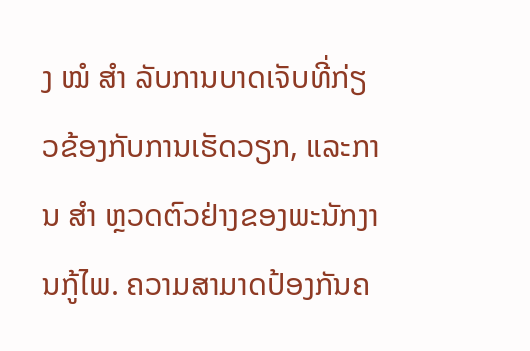ງ ໝໍ ສຳ ລັບການບາດເຈັບທີ່ກ່ຽວຂ້ອງກັບການເຮັດວຽກ, ແລະການ ສຳ ຫຼວດຕົວຢ່າງຂອງພະນັກງານກູ້ໄພ. ຄວາມສາມາດປ້ອງກັນຄ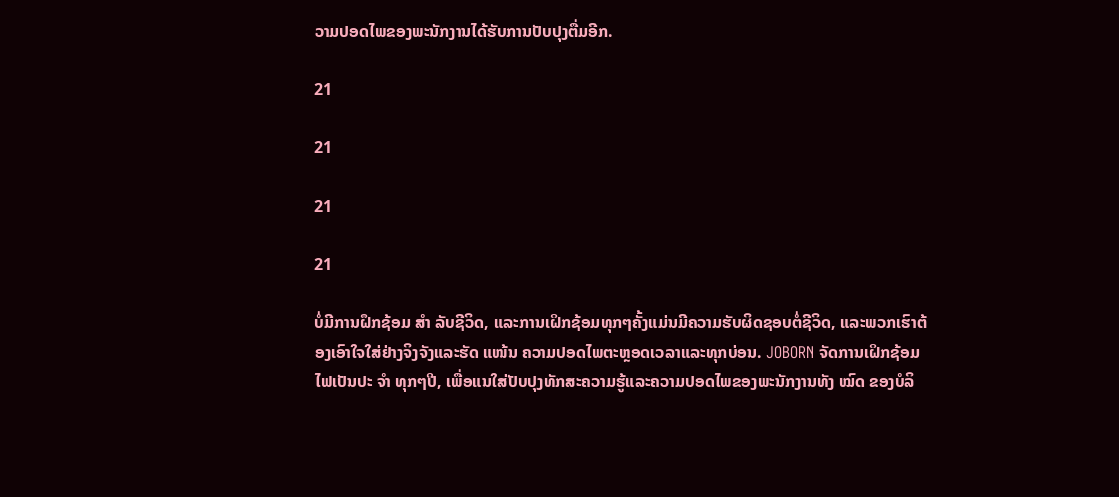ວາມປອດໄພຂອງພະນັກງານໄດ້ຮັບການປັບປຸງຕື່ມອີກ.

21

21

21

21

ບໍ່ມີການຝຶກຊ້ອມ ສຳ ລັບຊີວິດ, ແລະການເຝິກຊ້ອມທຸກໆຄັ້ງແມ່ນມີຄວາມຮັບຜິດຊອບຕໍ່ຊີວິດ, ແລະພວກເຮົາຕ້ອງເອົາໃຈໃສ່ຢ່າງຈິງຈັງແລະຮັດ ແໜ້ນ ຄວາມປອດໄພຕະຫຼອດເວລາແລະທຸກບ່ອນ. JOBORN ຈັດການເຝິກຊ້ອມໄຟເປັນປະ ຈຳ ທຸກໆປີ, ເພື່ອແນໃສ່ປັບປຸງທັກສະຄວາມຮູ້ແລະຄວາມປອດໄພຂອງພະນັກງານທັງ ໝົດ ຂອງບໍລິ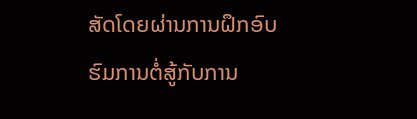ສັດໂດຍຜ່ານການຝຶກອົບຮົມການຕໍ່ສູ້ກັບການ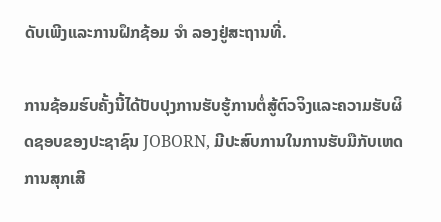ດັບເພີງແລະການຝຶກຊ້ອມ ຈຳ ລອງຢູ່ສະຖານທີ່.

ການຊ້ອມຮົບຄັ້ງນີ້ໄດ້ປັບປຸງການຮັບຮູ້ການຕໍ່ສູ້ຕົວຈິງແລະຄວາມຮັບຜິດຊອບຂອງປະຊາຊົນ JOBORN, ມີປະສົບການໃນການຮັບມືກັບເຫດການສຸກເສີ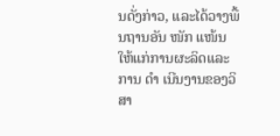ນດັ່ງກ່າວ, ແລະໄດ້ວາງພື້ນຖານອັນ ໜັກ ແໜ້ນ ໃຫ້ແກ່ການຜະລິດແລະການ ດຳ ເນີນງານຂອງວິສາ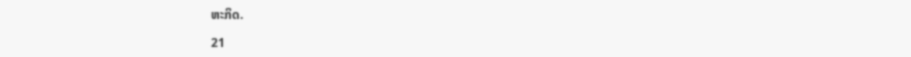ຫະກິດ.

21